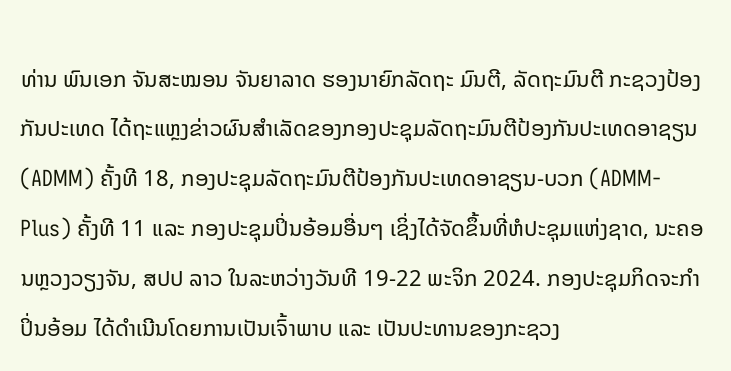ທ່ານ ພົນເອກ ຈັນສະໝອນ ຈັນຍາລາດ ຮອງນາຍົກລັດຖະ ມົນຕີ, ລັດຖະມົນຕີ ກະຊວງປ້ອງກັນປະເທດ ໄດ້ຖະແຫຼງຂ່າວຜົນສຳເລັດຂອງກອງປະຊຸມລັດຖະມົນຕີປ້ອງກັນປະເທດອາຊຽນ (ADMM) ຄັ້ງທີ 18, ກອງປະຊຸມລັດຖະມົນຕີປ້ອງກັນປະເທດອາຊຽນ-ບວກ (ADMM-Plus) ຄັ້ງທີ 11 ແລະ ກອງປະຊຸມປິ່ນອ້ອມອື່ນໆ ເຊິ່ງໄດ້ຈັດຂຶ້ນທີ່ຫໍປະຊຸມແຫ່ງຊາດ, ນະຄອນຫຼວງວຽງຈັນ, ສປປ ລາວ ໃນລະຫວ່າງວັນທີ 19-22 ພະຈິກ 2024. ກອງປະຊຸມກິດຈະກຳປິ່ນອ້ອມ ໄດ້ດຳເນີນໂດຍການເປັນເຈົ້າພາບ ແລະ ເປັນປະທານຂອງກະຊວງ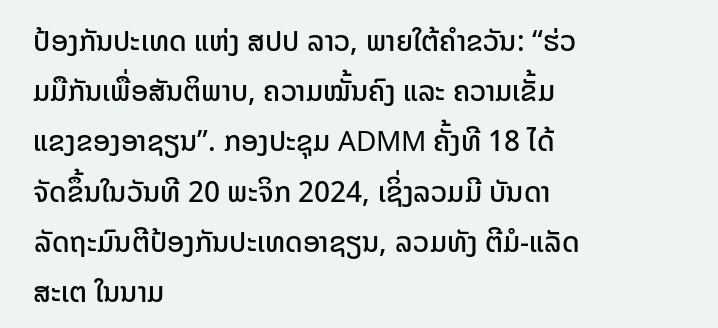ປ້ອງກັນປະເທດ ແຫ່ງ ສປປ ລາວ, ພາຍໃຕ້ຄຳຂວັນ: “ຮ່ວມມືກັນເພື່ອສັນຕິພາບ, ຄວາມໝັ້ນຄົງ ແລະ ຄວາມເຂັ້ມແຂງຂອງອາຊຽນ”. ກອງປະຊຸມ ADMM ຄັ້ງທີ 18 ໄດ້ຈັດຂຶ້ນໃນວັນທີ 20 ພະຈິກ 2024, ເຊິ່ງລວມມີ ບັນດາລັດຖະມົນຕີປ້ອງກັນປະເທດອາຊຽນ, ລວມທັງ ຕີມໍ-ແລັດສະເຕ ໃນນາມ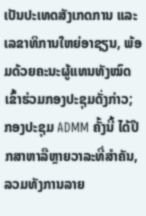ເປັນປະເທດສັງເກດການ ແລະ ເລຂາທິການໃຫຍ່ອາຊຽນ, ພ້ອມດ້ວຍຄະນະຜູ້ແທນທັງໝົດ ເຂົ້າຮ່ວມກອງປະຊຸມດັ່ງກ່າວ; ກອງປະຊຸມ ADMM ຄັ້ງນີ້ ໄດ້ປຶກສາຫາລືຫຼາຍວາລະທີ່ສຳຄັນ, ລວມທັງການລາຍ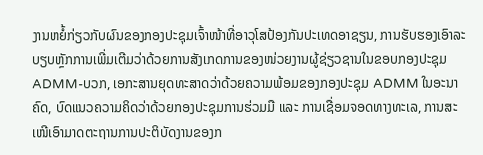ງານຫຍໍ້ກ່ຽວກັບຜົນຂອງກອງປະຊຸມເຈົ້າໜ້າທີ່ອາວຸໂສປ້ອງກັນປະເທດອາຊຽນ, ການຮັບຮອງເອົາລະບຽບຫຼັກການເພີ່ມເຕີມວ່າດ້ວຍການສັງເກດການຂອງໜ່ວຍງານຜູ້ຊ່ຽວຊານໃນຂອບກອງປະຊຸມ ADMM-ບວກ, ເອກະສານຍຸດທະສາດວ່າດ້ວຍຄວາມພ້ອມຂອງກອງປະຊຸມ ADMM ໃນອະນາຄົດ, ບົດແນວຄວາມຄິດວ່າດ້ວຍກອງປະຊຸມການຮ່ວມມື ແລະ ການເຊື່ອມຈອດທາງທະເລ, ການສະເໜີເອົາມາດຕະຖານການປະຕິບັດງານຂອງກ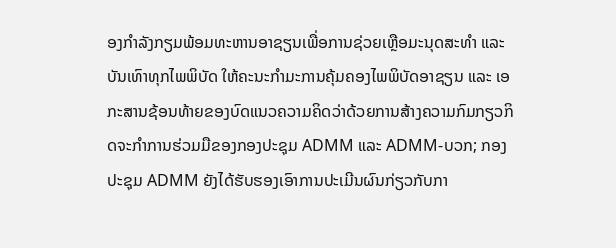ອງກຳລັງກຽມພ້ອມທະຫານອາຊຽນເພື່ອການຊ່ວຍເຫຼືອມະນຸດສະທຳ ແລະ ບັນເທົາທຸກໄພພິບັດ ໃຫ້ຄະນະກຳມະການຄຸ້ມຄອງໄພພິບັດອາຊຽນ ແລະ ເອກະສານຊ້ອນທ້າຍຂອງບົດແນວຄວາມຄິດວ່າດ້ວຍການສ້າງຄວາມກົມກຽວກິດຈະກຳການຮ່ວມມືຂອງກອງປະຊຸມ ADMM ແລະ ADMM-ບວກ; ກອງປະຊຸມ ADMM ຍັງໄດ້ຮັບຮອງເອົາການປະເມີນຜົນກ່ຽວກັບກາ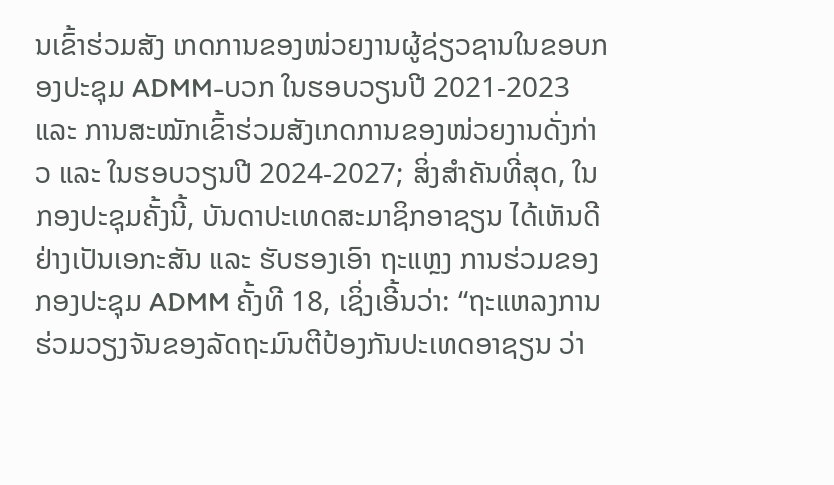ນເຂົ້າຮ່ວມສັງ ເກດການຂອງໜ່ວຍງານຜູ້ຊ່ຽວຊານໃນຂອບກອງປະຊຸມ ADMM-ບວກ ໃນຮອບວຽນປີ 2021-2023 ແລະ ການສະໝັກເຂົ້າຮ່ວມສັງເກດການຂອງໜ່ວຍງານດັ່ງກ່າວ ແລະ ໃນຮອບວຽນປີ 2024-2027; ສິ່ງສຳຄັນທີ່ສຸດ, ໃນກອງປະຊຸມຄັ້ງນີ້, ບັນດາປະເທດສະມາຊິກອາຊຽນ ໄດ້ເຫັນດີຢ່າງເປັນເອກະສັນ ແລະ ຮັບຮອງເອົາ ຖະແຫຼງ ການຮ່ວມຂອງກອງປະຊຸມ ADMM ຄັ້ງທີ 18, ເຊິ່ງເອີ້ນວ່າ: “ຖະແຫລງການຮ່ວມວຽງຈັນຂອງລັດຖະມົນຕີປ້ອງກັນປະເທດອາຊຽນ ວ່າ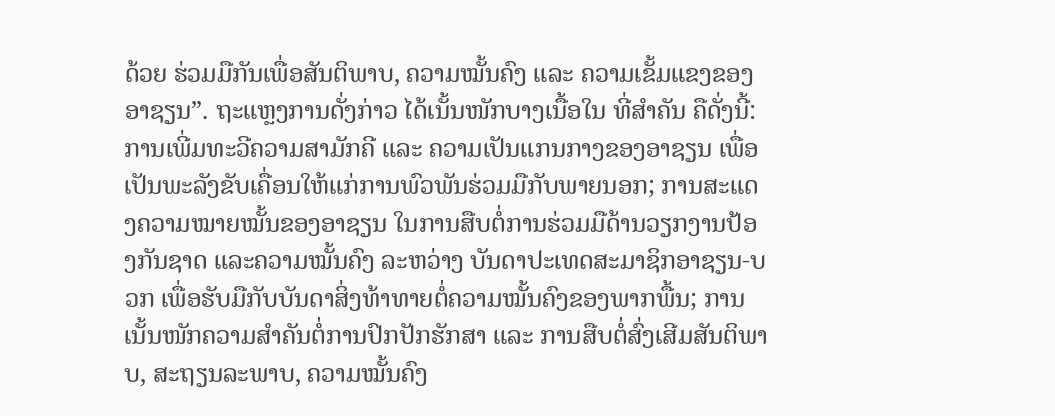ດ້ວຍ ຮ່ວມມືກັນເພື່ອສັນຕິພາບ, ຄວາມໝັ້ນຄົງ ແລະ ຄວາມເຂັ້ມແຂງຂອງອາຊຽນ”. ຖະແຫຼງການດັ່ງກ່າວ ໄດ້ເນັ້ນໜັກບາງເນື້ອໃນ ທີ່ສຳຄັນ ຄືດັ່ງນີ້:
ການເພີ່ມທະວີຄວາມສາມັກຄີ ແລະ ຄວາມເປັນແກນກາງຂອງອາຊຽນ ເພື່ອເປັນພະລັງຂັບເຄື່ອນໃຫ້ແກ່ການພົວພັນຮ່ວມມືກັບພາຍນອກ; ການສະແດງຄວາມໝາຍໝັ້ນຂອງອາຊຽນ ໃນການສືບຕໍ່ການຮ່ວມມືດ້ານວຽກງານປ້ອງກັນຊາດ ແລະຄວາມໝັ້ນຄົງ ລະຫວ່າງ ບັນດາປະເທດສະມາຊິກອາຊຽນ-ບວກ ເພື່ອຮັບມືກັບບັນດາສິ່ງທ້າທາຍຕໍ່ຄວາມໝັ້ນຄົງຂອງພາກພື້ນ; ການເນັ້ນໜັກຄວາມສຳຄັນຕໍ່ການປົກປັກຮັກສາ ແລະ ການສືບຕໍ່ສົ່ງເສີມສັນຕິພາບ, ສະຖຽນລະພາບ, ຄວາມໝັ້ນຄົງ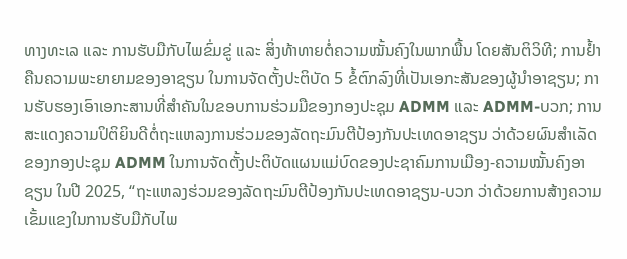ທາງທະເລ ແລະ ການຮັບມືກັບໄພຂົ່ມຂູ່ ແລະ ສິ່ງທ້າທາຍຕໍ່ຄວາມໝັ້ນຄົງໃນພາກພື້ນ ໂດຍສັນຕິວິທີ; ການຢ້ຳຄືນຄວາມພະຍາຍາມຂອງອາຊຽນ ໃນການຈັດຕັ້ງປະຕິບັດ 5 ຂໍ້ຕົກລົງທີ່ເປັນເອກະສັນຂອງຜູ້ນຳອາຊຽນ; ການຮັບຮອງເອົາເອກະສານທີ່ສຳຄັນໃນຂອບການຮ່ວມມືຂອງກອງປະຊຸມ ADMM ແລະ ADMM-ບວກ; ການສະແດງຄວາມປິຕິຍິນດີຕໍ່ຖະແຫລງການຮ່ວມຂອງລັດຖະມົນຕີປ້ອງກັນປະເທດອາຊຽນ ວ່າດ້ວຍຜົນສຳເລັດຂອງກອງປະຊຸມ ADMM ໃນການຈັດຕັ້ງປະຕິບັດແຜນແມ່ບົດຂອງປະຊາຄົມການເມືອງ-ຄວາມໝັ້ນຄົງອາຊຽນ ໃນປີ 2025, “ຖະແຫລງຮ່ວມຂອງລັດຖະມົນຕີປ້ອງກັນປະເທດອາຊຽນ-ບວກ ວ່າດ້ວຍການສ້າງຄວາມເຂັ້ມແຂງໃນການຮັບມືກັບໄພ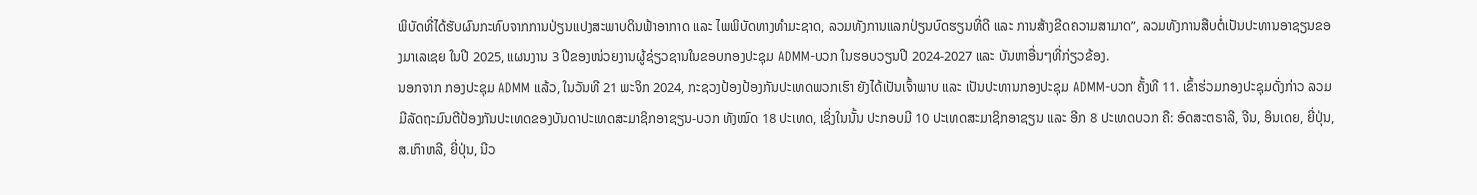ພິບັດທີ່ໄດ້ຮັບຜົນກະທົບຈາກການປ່ຽນແປງສະພາບດິນຟ້າອາກາດ ແລະ ໄພພິບັດທາງທຳມະຊາດ, ລວມທັງການແລກປ່ຽນບົດຮຽນທີ່ດີ ແລະ ການສ້າງຂີດຄວາມສາມາດ”, ລວມທັງການສືບຕໍ່ເປັນປະທານອາຊຽນຂອງມາເລເຊຍ ໃນປີ 2025, ແຜນງານ 3 ປີຂອງໜ່ວຍງານຜູ້ຊ່ຽວຊານໃນຂອບກອງປະຊຸມ ADMM-ບວກ ໃນຮອບວຽນປີ 2024-2027 ແລະ ບັນຫາອື່ນໆທີ່ກ່ຽວຂ້ອງ.
ນອກຈາກ ກອງປະຊຸມ ADMM ແລ້ວ, ໃນວັນທີ 21 ພະຈິກ 2024, ກະຊວງປ້ອງປ້ອງກັນປະເທດພວກເຮົາ ຍັງໄດ້ເປັນເຈົ້າພາບ ແລະ ເປັນປະທານກອງປະຊຸມ ADMM-ບວກ ຄັ້ງທີ 11. ເຂົ້າຮ່ວມກອງປະຊຸມດັ່ງກ່າວ ລວມມີລັດຖະມົນຕີປ້ອງກັນປະເທດຂອງບັນດາປະເທດສະມາຊິກອາຊຽນ-ບວກ ທັງໝົດ 18 ປະເທດ, ເຊິ່ງໃນນັ້ນ ປະກອບມີ 10 ປະເທດສະມາຊິກອາຊຽນ ແລະ ອີກ 8 ປະເທດບວກ ຄື: ອົດສະຕຣາລີ, ຈີນ, ອິນເດຍ, ຍີ່ປຸ່ນ, ສ.ເກົາຫລີ, ຍີ່ປຸ່ນ, ນີວ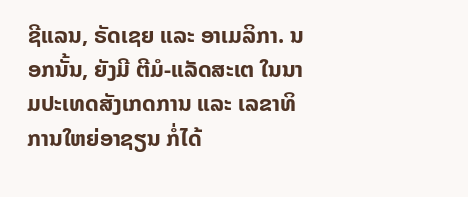ຊີແລນ, ຣັດເຊຍ ແລະ ອາເມລິກາ. ນອກນັ້ນ, ຍັງມີ ຕີມໍ-ແລັດສະເຕ ໃນນາມປະເທດສັງເກດການ ແລະ ເລຂາທິການໃຫຍ່ອາຊຽນ ກໍ່ໄດ້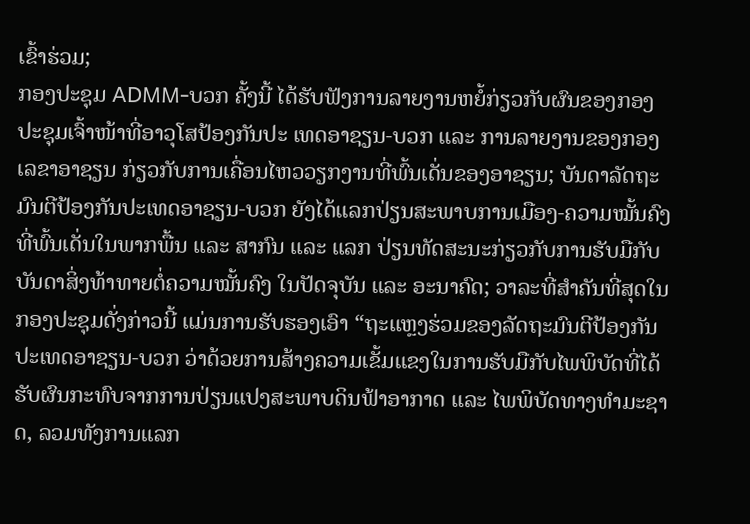ເຂົ້າຮ່ວມ;
ກອງປະຊຸມ ADMM-ບວກ ຄັ້ງນີ້ ໄດ້ຮັບຟັງການລາຍງານຫຍໍ້ກ່ຽວກັບຜົນຂອງກອງປະຊຸມເຈົ້າໜ້າທີ່ອາວຸໂສປ້ອງກັນປະ ເທດອາຊຽນ-ບວກ ແລະ ການລາຍງານຂອງກອງເລຂາອາຊຽນ ກ່ຽວກັບການເຄື່ອນໄຫວວຽກງານທີ່ພົ້ນເດັ່ນຂອງອາຊຽນ; ບັນດາລັດຖະມົນຕີປ້ອງກັນປະເທດອາຊຽນ-ບວກ ຍັງໄດ້ແລກປ່ຽນສະພາບການເມືອງ-ຄວາມໝັ້ນຄົງທີ່ພົ້ນເດັ່ນໃນພາກພື້ນ ແລະ ສາກົນ ແລະ ແລກ ປ່ຽນທັດສະນະກ່ຽວກັບການຮັບມືກັບບັນດາສິ່ງທ້າທາຍຕໍ່ຄວາມໝັ້ນຄົງ ໃນປັດຈຸບັນ ແລະ ອະນາຄົດ; ວາລະທີ່ສຳຄັນທີ່ສຸດໃນກອງປະຊຸມດັ່ງກ່າວນີ້ ແມ່ນການຮັບຮອງເອົາ “ຖະແຫຼງຮ່ວມຂອງລັດຖະມົນຕີປ້ອງກັນປະເທດອາຊຽນ-ບວກ ວ່າດ້ວຍການສ້າງຄວາມເຂັ້ມແຂງໃນການຮັບມືກັບໄພພິບັດທີ່ໄດ້ຮັບຜົນກະທົບຈາກການປ່ຽນແປງສະພາບດິນຟ້າອາກາດ ແລະ ໄພພິບັດທາງທຳມະຊາດ, ລວມທັງການແລກ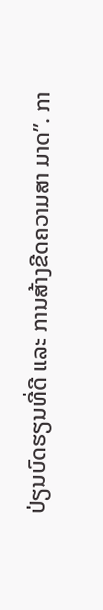ປ່ຽນບົດຮຽນທີ່ດີ ແລະ ການສ້າງຂີດຄວາມສາ ມາດ”. ກາ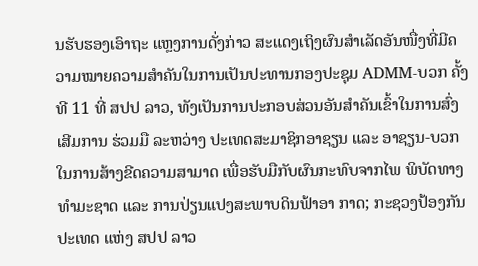ນຮັບຮອງເອົາຖະ ແຫຼງການດັ່ງກ່າວ ສະແດງເຖິງຜົນສຳເລັດອັນໜື່ງທີ່ມີຄວາມໝາຍຄວາມສຳຄັນໃນການເປັນປະທານກອງປະຊຸມ ADMM-ບວກ ຄັ້ງທີ 11 ທີ່ ສປປ ລາວ, ທັງເປັນການປະກອບສ່ວນອັນສຳຄັນເຂົ້າໃນການສົ່ງເສີມການ ຮ່ວມມື ລະຫວ່າງ ປະເທດສະມາຊິກອາຊຽນ ແລະ ອາຊຽນ-ບວກ ໃນການສ້າງຂີດຄວາມສາມາດ ເພື່ອຮັບມືກັບຜົນກະທົບຈາກໄພ ພິບັດທາງທຳມະຊາດ ແລະ ການປ່ຽນແປງສະພາບດິນຟ້າອາ ກາດ; ກະຊວງປ້ອງກັນປະເທດ ແຫ່ງ ສປປ ລາວ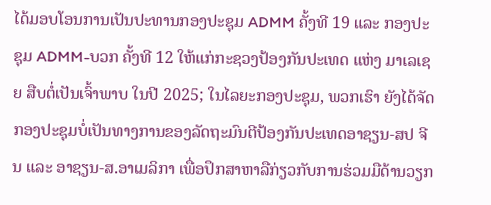ໄດ້ມອບໂອນການເປັນປະທານກອງປະຊຸມ ADMM ຄັ້ງທີ 19 ແລະ ກອງປະຊຸມ ADMM-ບວກ ຄັ້ງທີ 12 ໃຫ້ແກ່ກະຊວງປ້ອງກັນປະເທດ ແຫ່ງ ມາເລເຊຍ ສືບຕໍ່ເປັນເຈົ້າພາບ ໃນປີ 2025; ໃນໄລຍະກອງປະຊຸມ, ພວກເຮົາ ຍັງໄດ້ຈັດກອງປະຊຸມບໍ່ເປັນທາງການຂອງລັດຖະມົນຕີປ້ອງກັນປະເທດອາຊຽນ-ສປ ຈີນ ແລະ ອາຊຽນ-ສ.ອາເມລິກາ ເພື່ອປຶກສາຫາລືກ່ຽວກັບການຮ່ວມມືດ້ານວຽກ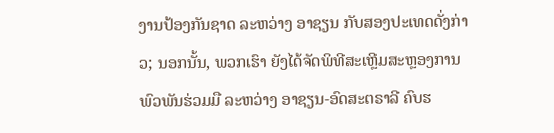ງານປ້ອງກັນຊາດ ລະຫວ່າງ ອາຊຽນ ກັບສອງປະເທດດັ່ງກ່າວ; ນອກນັ້ນ, ພວກເຮົາ ຍັງໄດ້ຈັດພິທີສະເຫຼີມສະຫຼອງການພົວພັນຮ່ວມມື ລະຫວ່າງ ອາຊຽນ-ອົດສະຕຣາລີ ຄົບຮ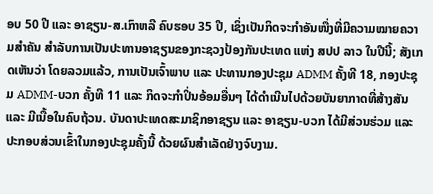ອບ 50 ປີ ແລະ ອາຊຽນ-ສ.ເກົາຫລີ ຄົບຮອບ 35 ປີ, ເຊິ່ງເປັນກິດຈະກຳອັນໜື່ງທີ່ມີຄວາມໝາຍຄວາມສຳຄັນ ສຳລັບການເປັນປະທານອາຊຽນຂອງກະຊວງປ້ອງກັນປະເທດ ແຫ່ງ ສປປ ລາວ ໃນປີນີ້; ສັງເກດເຫັນວ່າ ໂດຍລວມແລ້ວ, ການເປັນເຈົ້າພາບ ແລະ ປະທານກອງປະຊຸມ ADMM ຄັ້ງທີ 18, ກອງປະຊຸມ ADMM-ບວກ ຄັ້ງທີ 11 ແລະ ກິດຈະກຳປິ່ນອ້ອມອື່ນໆ ໄດ້ດຳເນີນໄປດ້ວຍບັນຍາກາດທີ່ສ້າງສັນ ແລະ ມີເນື້ອໃນຄົບຖ້ວນ. ບັນດາປະເທດສະມາຊິກອາຊຽນ ແລະ ອາຊຽນ-ບວກ ໄດ້ມີສ່ວນຮ່ວມ ແລະ ປະກອບສ່ວນເຂົ້າໃນກອງປະຊຸມຄັ້ງນີ້ ດ້ວຍຜົນສຳເລັດຢ່າງຈົບງາມ.